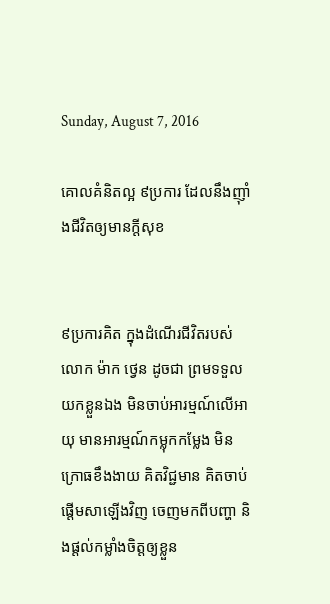Sunday, August 7, 2016

គោលគំនិតល្អ ៩ប្រការ ដែលនឹងញ៉ាំងជីវិតឲ្យមានក្តីសុខ


៩ប្រការគិត ក្នុងដំណើរជីវិតរបស់លោក ម៉ាក ថ្វេន ដូចជា ព្រមទទួលយកខ្លួនឯង មិនចាប់អារម្មណ៍លើអាយុ មានអារម្មណ៍កម្លុកកម្លែង មិនក្រោធខឹងងាយ គិតវិជ្ជមាន គិតចាប់ផ្តើមសាឡើងវិញ ចេញមកពីបញ្ហា និងផ្តល់កម្លាំងចិត្តឲ្យខ្លួន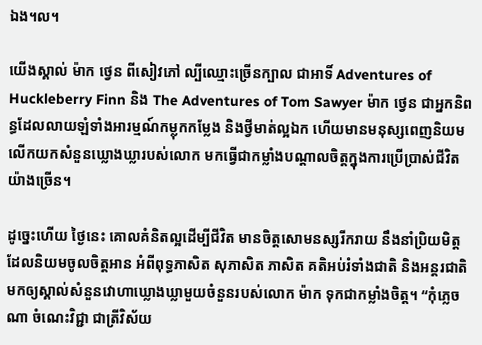ឯង។ល។

យើងស្គាល់ ម៉ាក ថ្វេន ពីសៀវភៅ ល្បីឈ្មោះច្រើនក្បាល ជាអាទិ៍ Adventures of Huckleberry Finn និង The Adventures of Tom Sawyer ម៉ាក ថ្វេន ជាអ្នកនិពន្ធដែលលាយឡំទាំងអារម្មណ៍កម្លុកកម្លែង និងថ្វីមាត់ល្អឯក ហើយមានមនុស្សពេញនិយមលើកយកសំនួនឃ្លោងឃ្លារបស់លោក មកធ្វើជាកម្លាំងបណ្តាលចិត្តក្នុងការប្រើប្រាស់ជីវិតយ៉ាងច្រើន។

ដូច្នេះហើយ ថ្ងៃនេះ គោលគំនិតល្អដើម្បីជីវិត មានចិត្តសោមនស្សរីករាយ នឹងនាំប្រិយមិត្ត ដែលនិយមចូលចិត្តអាន អំពីពុទ្ធភាសិត សុភាសិត ភាសិត គតិអប់រំទាំងជាតិ និងអន្តរជាតិ មកឲ្យស្គាល់សំនួនវោហាឃ្លោងឃ្លាមួយចំនួនរបស់លោក ម៉ាក ទុកជាកម្លាំងចិត្ត។ “កុំភ្លេចណា ចំណេះវិជ្ជា ជាត្រីវិស័យ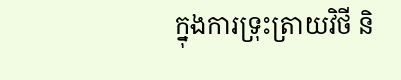ក្នុងការទ្រុះត្រាយវិថី និ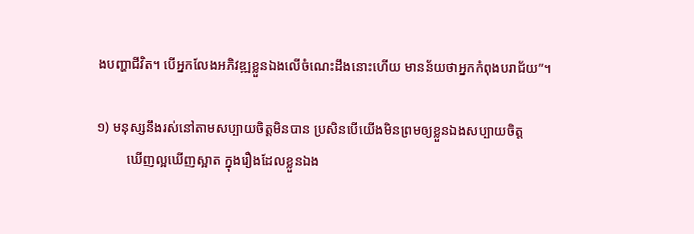ងបញ្ហាជីវិត។ បើអ្នកលែងអភិវឌ្ឍខ្លួនឯងលើចំណេះដឹងនោះហើយ មានន័យថាអ្នកកំពុងបរាជ័យ”។

១) មនុស្សនឹងរស់នៅតាមសប្បាយចិត្តមិនបាន ប្រសិនបើយើងមិនព្រមឲ្យខ្លួនឯងសប្បាយចិត្ត
         ឃើញល្អឃើញស្អាត ក្នុងរឿងដែលខ្លួនឯង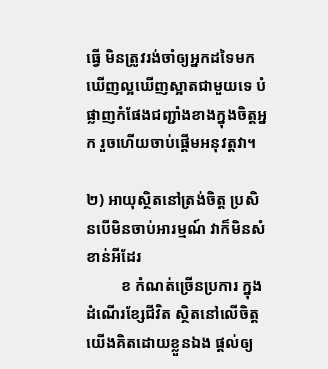ធ្វើ មិនត្រូវរង់ចាំឲ្យអ្នកដទៃមកឃើញល្អឃើញស្អាតជាមួយទេ បំផ្លាញកំផែងជញ្ជាំងខាងក្នុងចិត្តអ្នក រួចហើយចាប់ផ្តើមអនុវត្តវា។

២) អាយុស្ថិតនៅត្រង់ចិត្ត ប្រសិនបើមិនចាប់អារម្មណ៍ វាក៏មិនសំខាន់អីដែរ
         ខ កំណត់ច្រើនប្រការ ក្នុងដំណើរខ្សែជីវិត ស្ថិតនៅលើចិត្តយើងគិតដោយខ្លួនឯង ផ្តល់ឲ្យ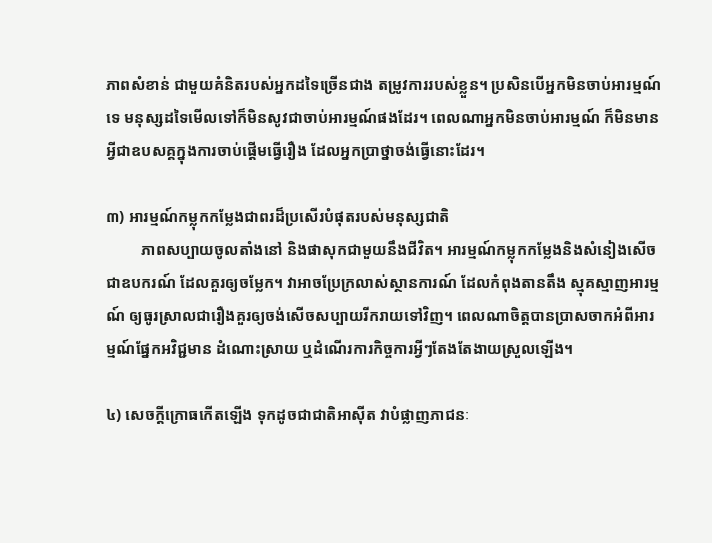ភាពសំខាន់ ជាមួយគំនិតរបស់អ្នកដទៃច្រើនជាង តម្រូវការរបស់ខ្លួន។ ប្រសិនបើអ្នកមិនចាប់អារម្មណ៍ទេ មនុស្សដទៃមើលទៅក៏មិនសូវជាចាប់អារម្មណ៍ផងដែរ។ ពេលណាអ្នកមិនចាប់អារម្មណ៍ ក៏មិនមានអ្វីជាឧបសគ្គក្នុងការចាប់ផ្តើមធ្វើរឿង ដែលអ្នកប្រាថ្នាចង់ធ្វើនោះដែរ។

៣) អារម្មណ៍កម្លុកកម្លែងជាពរដ៏ប្រសើរបំផុតរបស់មនុស្សជាតិ
         ភាពសប្បាយចូលតាំងនៅ និងផាសុកជាមួយនឹងជីវិត។ អារម្មណ៍កម្លុកកម្លែងនិងសំនៀងសើចជាឧបករណ៍ ដែលគួរឲ្យចម្លែក។ វាអាចប្រែក្រលាស់ស្ថានការណ៍ ដែលកំពុងតានតឹង ស្មុគស្មាញអារម្មណ៍ ឲ្យធូរស្រាលជារឿងគួរឲ្យចង់សើចសប្បាយរីករាយទៅវិញ។ ពេលណាចិត្តបានប្រាសចាកអំពីអារម្មណ៍ផ្នែកអវិជ្ជមាន ដំណោះស្រាយ ឬដំណើរការកិច្ចការអ្វីៗតែងតែងាយស្រួលឡើង។

៤) សេចក្ដីក្រោធកើតឡើង ទុកដូចជាជាតិអាស៊ីត វាបំផ្លាញភាជនៈ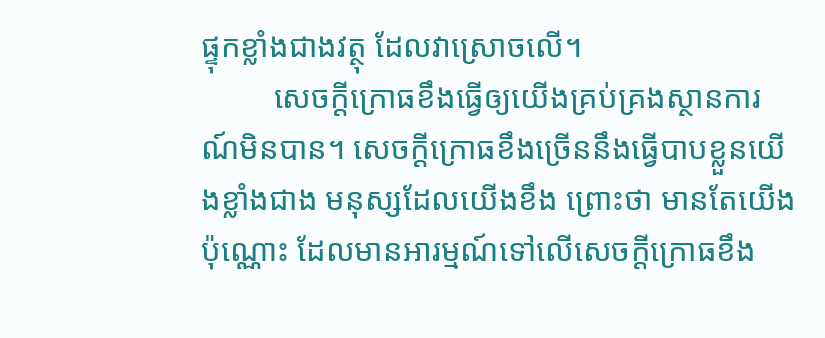ផ្ទុកខ្លាំងជាងវត្ថុ ដែលវាស្រោចលើ។
         សេចក្ដីក្រោធខឹងធ្វើឲ្យយើងគ្រប់គ្រងស្ថានការណ៍មិនបាន។ សេចក្ដីក្រោធខឹងច្រើននឹងធ្វើបាបខ្លួនយើងខ្លាំងជាង មនុស្សដែលយើងខឹង ព្រោះថា មានតែយើងប៉ុណ្ណោះ ដែលមានអារម្មណ៍ទៅលើសេចក្ដីក្រោធខឹង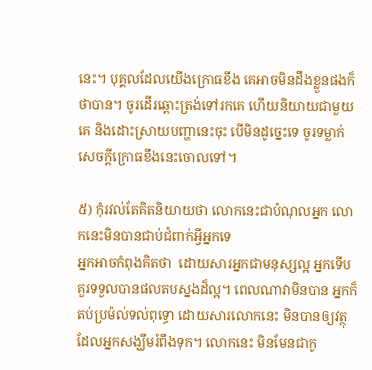នេះ។ បុគ្គលដែលយើងក្រោធខឹង គេអាចមិនដឹងខ្លួនផងក៏ថាបាន។ ចូរដើរឆ្ពោះត្រង់ទៅរកគេ ហើយនិយាយជាមួយគេ និងដោះស្រាយបញ្ហានេះចុះ បើមិនដូច្នេះទេ ចូរទម្លាក់សេចក្ដីក្រោធខឹងនេះចោលទៅ។

៥) កុំរវល់តែគិតនិយាយថា លោកនេះជាបំណុលអ្នក លោកនេះមិនបានជាប់ជំពាក់អ្វីអ្នកទេ
អ្នកអាចកំពុងគិតថា  ដោយសារអ្នកជាមនុស្សល្អ អ្នកទើបគួរទទួលបានផលតបស្នងដ៏ល្អ។ ពេលណាវាមិនបាន អ្នកក៏តប់ប្រម៉ល់ទល់ពុទ្ធោ ដោយសារលោកនេះ មិនបានឲ្យវត្ថុដែលអ្នកសង្ឃឹមរំពឹងទុក។ លោកនេះ មិនមែនជាកូ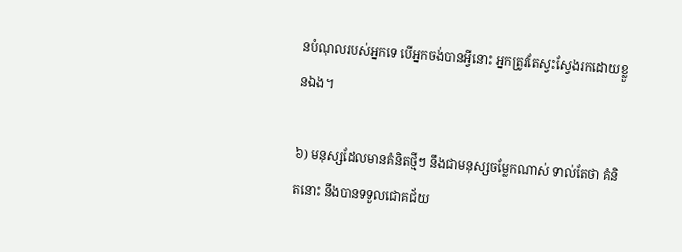នបំណុលរបស់អ្នកទេ បើអ្នកចង់បានអ្វីនោះ អ្នកត្រូវតែស្វះស្វែងរកដោយខ្លួនឯង។

៦) មនុស្សដែលមានគំនិតថ្មីៗ នឹងជាមនុស្សចម្លែកណាស់ ទាល់តែថា គំនិតនោះ នឹងបានទទួលជោគជ័យ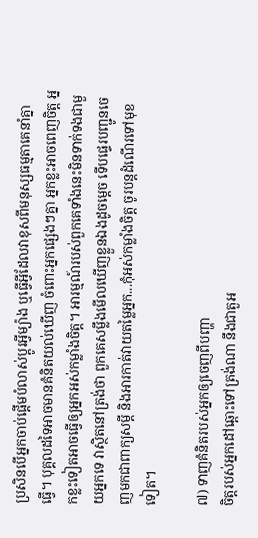ប្រសិនបើអ្នកចាប់ផ្តើមបំលាស់ប្តូរអ្វីម្យ៉ាង ឬធ្វើអី្វដែលវាខុសពីមនុស្សធម្មតាគេនាំគ្នាធ្វើ។ បុគ្គលដទៃអាចមានគំនិតយល់ឃើញ ចំពោះអ្នកផ្សេងៗគ្នា អ្នកខ្លះអាចពេញចិត្ត អ្នកខ្លះទៀតអាចធ្វើឲ្យអ្នកអស់កម្លាំងចិត្ត។ អារម្មណ៍របស់ពួកគេទាំងនេះមិនទាក់ទងជាមួយអ្នកទេ វាស្ថិតនៅត្រង់ថា ពួកគេសម្លឹងមើលឃើញខ្លួនឯងដូចម្តេច ទើបផ្ទេរបញ្ជូនចេញមកជាពាក្យសម្តី និងអារកាត់វាយតម្លៃអ្នក...កុំអស់កម្លាំងចិត្ត ចូរបន្តដំណើរទៅមុខទៀត។

៧) ទាញគំនិតរបស់អ្នកឲ្យចេញពីបញ្ហា
ចិត្តរបស់អ្នកដៅឆ្ពោះទៅត្រង់ណា នឹងជាតួអ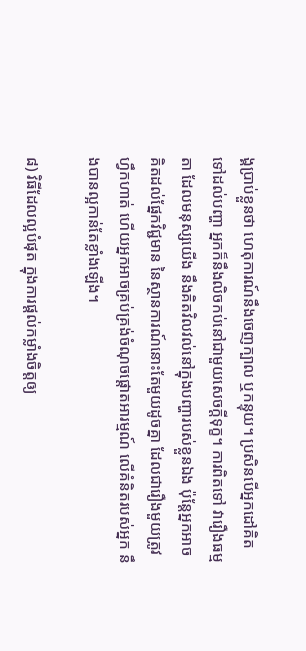ង្គប្រាប់ខ្លួនថា ហេតុការណ៍នឹងចេញក្បាល ឬកន្ទុយ។ ប្រសិនបើអ្នកដៅគិតទៅដល់បញ្ហា អ្នកក៏នឹងលិចកប់នៅជាមួយសេចក្ដីទុក្ខ។ ការពិតទៅ វារឿងធម្មតា ដែលមនុស្សយើង នឹងគិតវិលវល់នៅក្នុងបញ្ហារបស់ខ្លួនឯង ប៉ុន្តែអ្នកអាចគិតដល់ផ្នែកវិជ្ជមាន នៃស្ថានការណ៍នោះតែមួយដូចគ្នា ដែលជារឿងមួយត្រូវហ្វឹកហាត់ ហើយអ្នកអាចគ្រប់គ្រង់ចំណុចផ្តោតអារម្មណ៍ លើគំនិតរបស់អ្នក នឹងបានល្អកាន់តែខ្លាំងឡើង។

៨) វិធីដែលល្អបំផុត ក្នុងការផ្តល់កម្លាំងចិត្តឲ្យ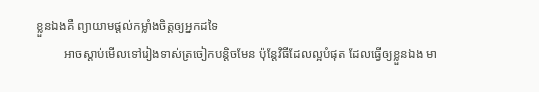ខ្លួនឯងគឺ ព្យាយាមផ្តល់កម្លាំងចិត្តឲ្យអ្នកដទៃ
         អាចស្តាប់មើលទៅរៀងទាស់ត្រចៀកបន្តិចមែន ប៉ុន្តែវិធីដែលល្អបំផុត ដែលធ្វើឲ្យខ្លួនឯង មា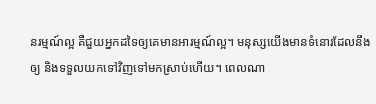នរម្មណ៍ល្អ គឺជួយអ្នកដទៃឲ្យគេមានអារម្មណ៍ល្អ។ មនុស្សយើងមានទំនោរដែលនឹងឲ្យ និងទទួលយកទៅវិញទៅមកស្រាប់ហើយ។ ពេលណា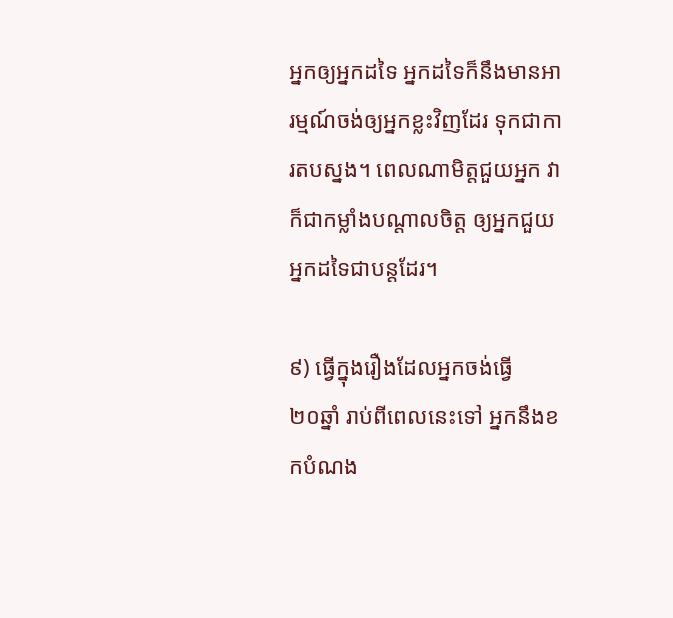អ្នកឲ្យអ្នកដទៃ អ្នកដទៃក៏នឹងមានអារម្មណ៍ចង់ឲ្យអ្នកខ្លះវិញដែរ ទុកជាការតបស្នង។ ពេលណាមិត្តជួយអ្នក វាក៏ជាកម្លាំងបណ្តាលចិត្ត ឲ្យអ្នកជួយអ្នកដទៃជាបន្តដែរ។

៩) ធ្វើក្នុងរឿងដែលអ្នកចង់ធ្វើ
២០ឆ្នាំ រាប់ពីពេលនេះទៅ អ្នកនឹងខកបំណង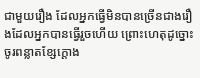ជាមួយរឿង ដែលអ្នកធ្វើមិនបានច្រើនជាងរឿងដែលអ្នកបានធ្វើរួចហើយ ព្រោះហេតុដូច្នោះ ចូរពន្លាតខ្សែក្តោង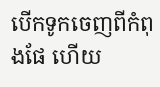បើកទូកចេញពីកំពុងផែ ហើយ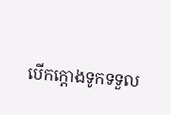បើកក្តោងទូកទទួល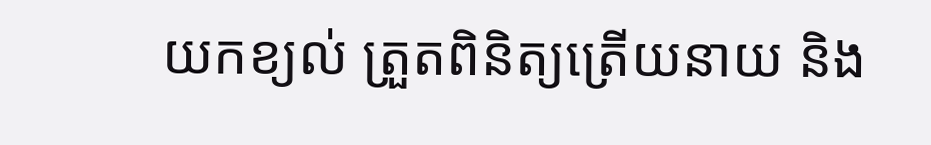យកខ្យល់ ត្រួតពិនិត្យត្រើយនាយ និង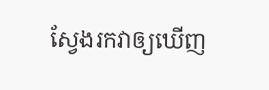ស្វែងរកវាឲ្យឃើញ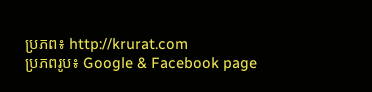ប្រភព៖ http://krurat.com
ប្រភពរូប៖ Google & Facebook page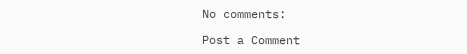No comments:

Post a Comment